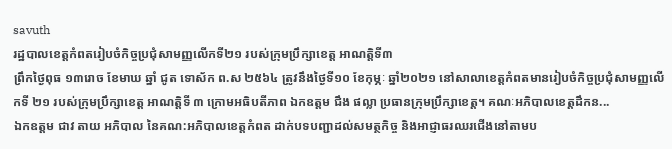savuth
រដ្ឋបាលខេត្តកំពតរៀបចំកិច្ចប្រជុំសាមញ្ញលើកទី២១ របស់ក្រុមប្រឹក្សាខេត្ត អាណត្តិទី៣
ព្រឹកថ្ងៃពុធ ១៣រោច ខែមាឃ ឆ្នាំ ជូត ទោស័ក ព.ស ២៥៦៤ ត្រូវនឹងថ្ងៃទី១០ ខែកុម្ភៈ ឆ្នាំ២០២១ នៅសាលាខេត្តកំពតមានរៀបចំកិច្ចប្រជុំសាមញ្ញលើកទី ២១ របស់ក្រុមប្រឹក្សាខេត្ត អាណត្តិទី ៣ ក្រោមអធិបតីភាព ឯកឧត្តម ជឹង ផល្លា ប្រធានក្រុមប្រឹក្សាខេត្ត។ គណៈអភិបាលខេត្តដឹកន...
ឯកឧត្តម ជាវ តាយ អភិបាល នៃគណ:អភិបាលខេត្តកំពត ដាក់បទបញ្ជាដល់សមត្ថកិច្ច និងអាជ្ញាធរឈរជើងនៅតាមប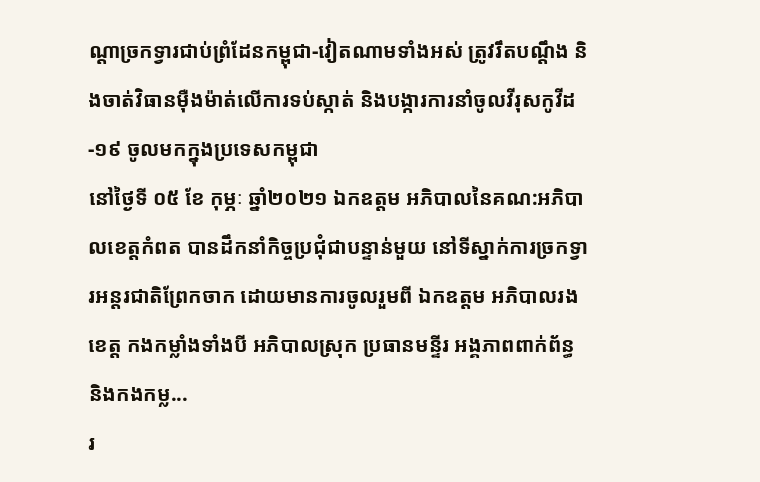ណ្តាច្រកទ្វារជាប់ព្រំដែនកម្ពុជា-វៀតណាមទាំងអស់ ត្រូវរឹតបណ្តឹង និងចាត់វិធានម៉ឺងម៉ាត់លើការទប់ស្កាត់ និងបង្ការការនាំចូលវីរុសកូវីដ-១៩ ចូលមកក្នុងប្រទេសកម្ពុជា
នៅថ្ងៃទី ០៥ ខែ កុម្ភៈ ឆ្នាំ២០២១ ឯកឧត្តម អភិបាលនៃគណ:អភិបាលខេត្តកំពត បានដឹកនាំកិច្ចប្រជុំជាបន្ទាន់មួយ នៅទីស្នាក់ការច្រកទ្វារអន្តរជាតិព្រែកចាក ដោយមានការចូលរួមពី ឯកឧត្តម អភិបាលរងខេត្ត កងកម្លាំងទាំងបី អភិបាលស្រុក ប្រធានមន្ទីរ អង្គភាពពាក់ព័ន្ធ និងកងកម្ល...
រ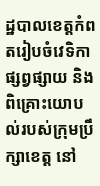ដ្ឋបាលខេត្តកំពតរៀបចំវេទិកាផ្សព្វផ្សាយ និងពិគ្រោះយោបល់របស់ក្រុមប្រឹក្សាខេត្ត នៅ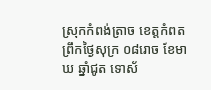ស្រុកកំពង់ត្រាច ខេត្តកំពត
ព្រឹកថ្ងៃសុក្រ ០៨រោច ខែមាឃ ឆ្នាំជូត ទោស័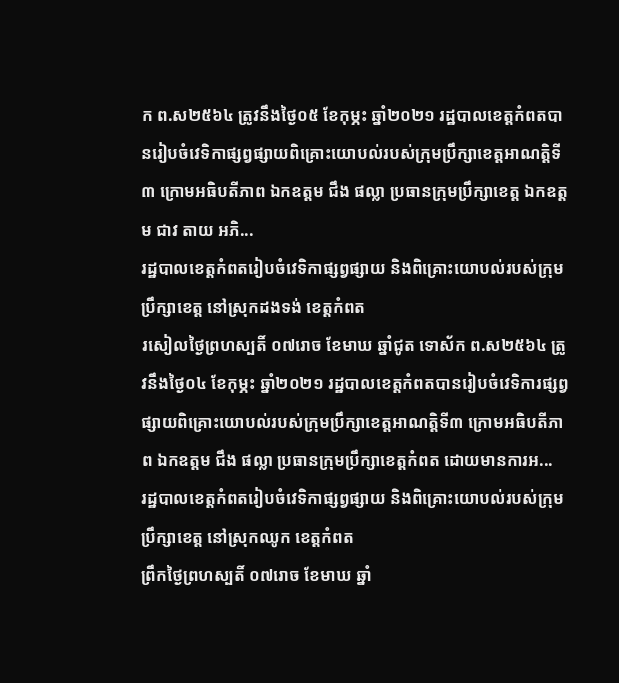ក ព.ស២៥៦៤ ត្រូវនឹងថ្ងៃ០៥ ខែកុម្ភះ ឆ្នាំ២០២១ រដ្ឋបាលខេត្តកំពតបានរៀបចំវេទិកាផ្សព្វផ្សាយពិគ្រោះយោបល់របស់ក្រុមប្រឹក្សាខេត្តអាណត្តិទី៣ ក្រោមអធិបតីភាព ឯកឧត្តម ជឹង ផល្លា ប្រធានក្រុមប្រឹក្សាខេត្ត ឯកឧត្តម ជាវ តាយ អភិ...
រដ្ឋបាលខេត្តកំពតរៀបចំវេទិកាផ្សព្វផ្សាយ និងពិគ្រោះយោបល់របស់ក្រុមប្រឹក្សាខេត្ត នៅស្រុកដងទង់ ខេត្តកំពត
រសៀលថ្ងៃព្រហស្បតិ៍ ០៧រោច ខែមាឃ ឆ្នាំជូត ទោស័ក ព.ស២៥៦៤ ត្រូវនឹងថ្ងៃ០៤ ខែកុម្ភះ ឆ្នាំ២០២១ រដ្ឋបាលខេត្តកំពតបានរៀបចំវេទិការផ្សព្វផ្សាយពិគ្រោះយោបល់របស់ក្រុមប្រឹក្សាខេត្តអាណត្តិទី៣ ក្រោមអធិបតីភាព ឯកឧត្តម ជឹង ផល្លា ប្រធានក្រុមប្រឹក្សាខេត្តកំពត ដោយមានការអ...
រដ្ឋបាលខេត្តកំពតរៀបចំវេទិកាផ្សព្វផ្សាយ និងពិគ្រោះយោបល់របស់ក្រុមប្រឹក្សាខេត្ត នៅស្រុកឈូក ខេត្តកំពត
ព្រឹកថ្ងៃព្រហស្បតិ៍ ០៧រោច ខែមាឃ ឆ្នាំ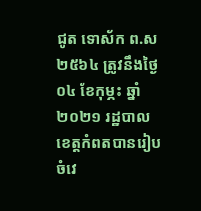ជូត ទោស័ក ព.ស២៥៦៤ ត្រូវនឹងថ្ងៃ០៤ ខែកុម្ភះ ឆ្នាំ២០២១ រដ្ឋបាលខេត្តកំពតបានរៀបចំវេ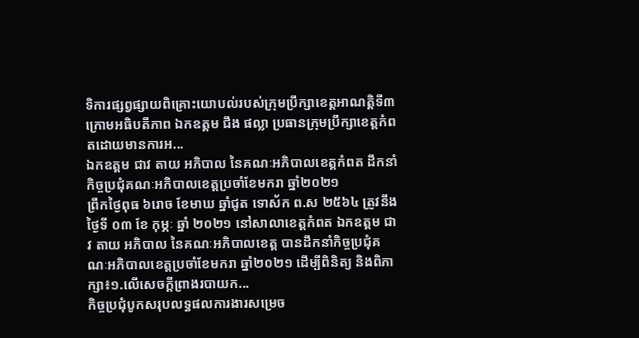ទិការផ្សព្វផ្សាយពិគ្រោះយោបល់របស់ក្រុមប្រឹក្សាខេត្តអាណត្តិទី៣ ក្រោមអធិបតីភាព ឯកឧត្តម ជឹង ផល្លា ប្រធានក្រុមប្រឹក្សាខេត្តកំពតដោយមានការអ...
ឯកឧត្តម ជាវ តាយ អភិបាល នៃគណៈអភិបាលខេត្តកំពត ដឹកនាំកិច្ចប្រជុំគណៈអភិបាលខេត្តប្រចាំខែមករា ឆ្នាំ២០២១
ព្រឹកថ្ងៃពុធ ៦រោច ខែមាឃ ឆ្នាំជូត ទោស័ក ព.ស ២៥៦៤ ត្រូវនឹងថ្ងៃទី ០៣ ខែ កុម្ភៈ ឆ្នាំ ២០២១ នៅសាលាខេត្តកំពត ឯកឧត្តម ជាវ តាយ អភិបាល នៃគណៈអភិបាលខេត្ត បានដឹកនាំកិច្ចប្រជុំគណៈអភិបាលខេត្តប្រចាំខែមករា ឆ្នាំ២០២១ ដើម្បីពិនិត្យ និងពិភាក្សា៖១.លើសេចក្តីព្រាងរបាយក...
កិច្ចប្រជុំបូកសរុបលទ្ធផលការងារសម្រេច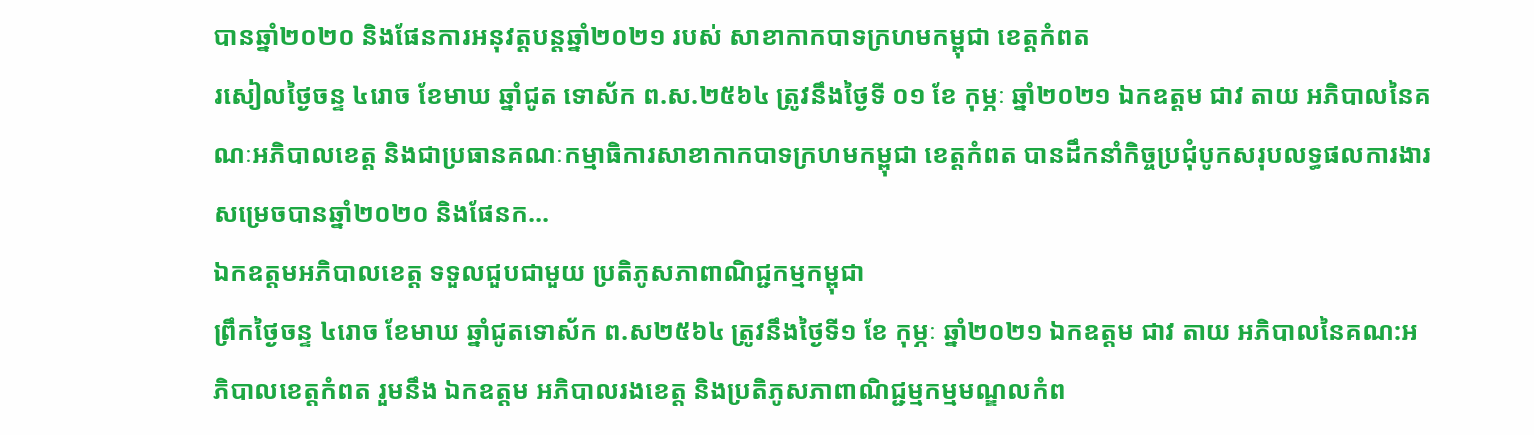បានឆ្នាំ២០២០ និងផែនការអនុវត្តបន្តឆ្នាំ២០២១ របស់ សាខាកាកបាទក្រហមកម្ពុជា ខេត្តកំពត
រសៀលថ្ងៃចន្ទ ៤រោច ខែមាឃ ឆ្នាំជូត ទោស័ក ព.ស.២៥៦៤ ត្រូវនឹងថ្ងៃទី ០១ ខែ កុម្ភៈ ឆ្នាំ២០២១ ឯកឧត្តម ជាវ តាយ អភិបាលនៃគណៈអភិបាលខេត្ត និងជាប្រធានគណៈកម្មាធិការសាខាកាកបាទក្រហមកម្ពុជា ខេត្តកំពត បានដឹកនាំកិច្ចប្រជុំបូកសរុបលទ្ធផលការងារសម្រេចបានឆ្នាំ២០២០ និងផែនក...
ឯកឧត្តមអភិបាលខេត្ត ទទួលជួបជាមួយ ប្រតិភូសភាពាណិជ្ជកម្មកម្ពុជា
ព្រឹកថ្ងៃចន្ទ ៤រោច ខែមាឃ ឆ្នាំជូតទោស័ក ព.ស២៥៦៤ ត្រូវនឹងថ្ងៃទី១ ខែ កុម្ភៈ ឆ្នាំ២០២១ ឯកឧត្តម ជាវ តាយ អភិបាលនៃគណ:អភិបាលខេត្តកំពត រួមនឹង ឯកឧត្ដម អភិបាលរងខេត្ត និងប្រតិភូសភាពាណិជ្ជម្មកម្មមណ្ឌលកំព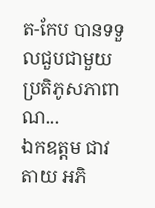ត-កែប បានទទួលជួបជាមួយ ប្រតិភូសភាពាណ...
ឯកឧត្តម ជាវ តាយ អភិ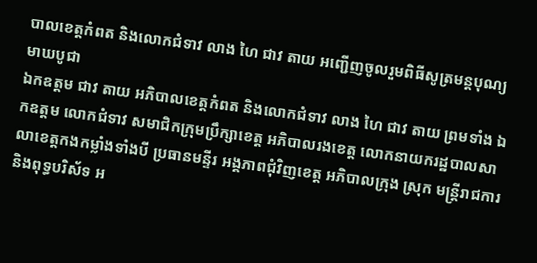បាលខេត្តកំពត និងលោកជំទាវ លាង ហៃ ជាវ តាយ អញ្ជើញចូលរួមពិធីសូត្រមន្តបុណ្យមាឃបូជា
ឯកឧត្តម ជាវ តាយ អភិបាលខេត្តកំពត និងលោកជំទាវ លាង ហៃ ជាវ តាយ ព្រមទាំង ឯកឧត្តម លោកជំទាវ សមាជិកក្រុមប្រឹក្សាខេត្ត អភិបាលរងខេត្ត លោកនាយករដ្ឋបាលសាលាខេត្តកងកម្លាំងទាំងបី ប្រធានមន្ទីរ អង្គភាពជុំវិញខេត្ត អភិបាលក្រុង ស្រុក មន្រ្តីរាជការ និងពុទ្ធបរិស័ទ អ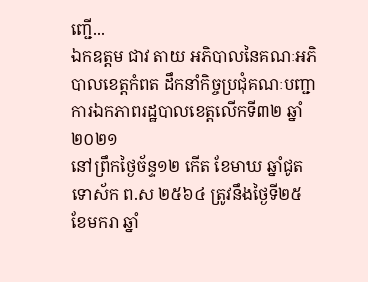ញ្ជើ...
ឯកឧត្តម ជាវ តាយ អភិបាលនៃគណៈអភិបាលខេត្តកំពត ដឹកនាំកិច្ចប្រជុំគណៈបញ្ជាការឯកភាពរដ្ឋបាលខេត្តលើកទី៣២ ឆ្នាំ២០២១
នៅព្រឹកថ្ងៃច័ន្ទ១២ កើត ខែមាឃ ឆ្នាំជូត ទោស័ក ព.ស ២៥៦៤ ត្រូវនឹងថ្ងៃទី២៥ ខែមករា ឆ្នាំ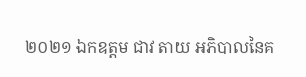២០២១ ឯកឧត្តម ជាវ តាយ អភិបាលនៃគ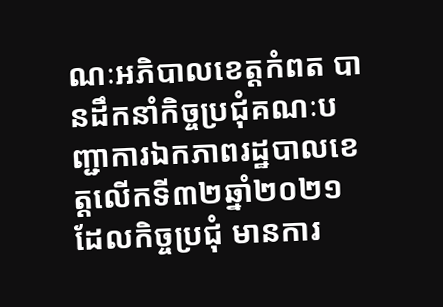ណៈអភិបាលខេត្តកំពត បានដឹកនាំកិច្ចប្រជុំគណៈបញ្ជាការឯកភាពរដ្ឋបាលខេត្តលើកទី៣២ឆ្នាំ២០២១ ដែលកិច្ចប្រជុំ មានការ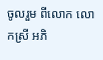ចូលរួម ពីលោក លោកស្រី អភិ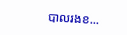បាលរងខ...